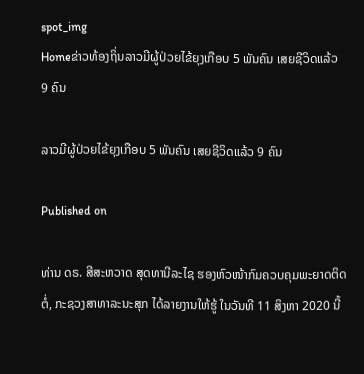spot_img
Homeຂ່າວທ້ອງຖິ່ນລາວມີຜູ້ປ່ວຍໄຂ້ຍຸງເກືອບ 5 ພັນຄົນ ເສຍຊີວິດແລ້ວ 9 ຄົນ

ລາວມີຜູ້ປ່ວຍໄຂ້ຍຸງເກືອບ 5 ພັນຄົນ ເສຍຊີວິດແລ້ວ 9 ຄົນ

Published on

ທ່ານ ດຣ. ສີສະຫວາດ ສຸດທານີລະໄຊ ຮອງຫົວໜ້າກົມຄວບຄຸມພະຍາດຕິດຕໍ່, ກະຊວງສາທາລະນະສຸກ ໄດ້ລາຍງານໃຫ້ຮູ້ ໃນວັນທີ 11 ສິງຫາ 2020 ນີ້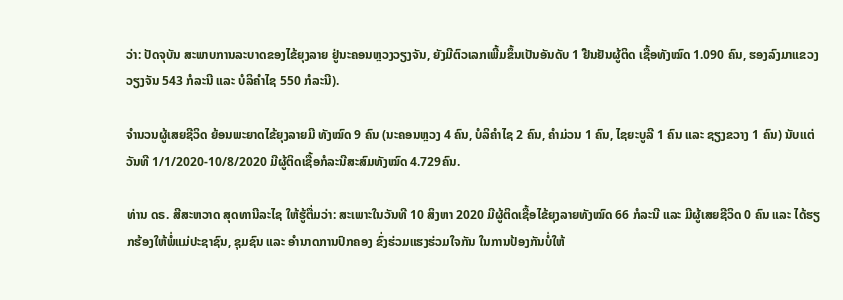ວ່າ: ປັດຈຸບັນ ສະພາບການລະບາດຂອງໄຂ້ຍຸງລາຍ ຢູ່ນະຄອນຫຼວງວຽງຈັນ, ຍັງມີຕົວເລກເພີ້ມຂຶ້ນເປັນອັນດັບ 1 ຢືນຢັນຜູ້ຕິດ ເຊື້ອທັງໝົດ 1.090 ຄົນ, ຮອງລົງມາແຂວງວຽງຈັນ 543 ກໍລະນີ ແລະ ບໍລິຄຳໄຊ 550 ກໍລະນີ).

ຈຳນວນຜູ້ເສຍຊີວິດ ຍ້ອນພະຍາດໄຂ້ຍຸງລາຍມີ ທັງໝົດ 9 ຄົນ (ນະຄອນຫຼວງ 4 ຄົນ, ບໍລິຄຳໄຊ 2 ຄົນ, ຄຳມ່ວນ 1 ຄົນ, ໄຊຍະບູລີ 1 ຄົນ ແລະ ຊຽງຂວາງ 1 ຄົນ) ນັບແຕ່ວັນທີ 1/1/2020-10/8/2020 ມີຜູ້ຕິດເຊື້ອກໍລະນີສະສົມທັງໝົດ 4.729ຄົນ.

ທ່ານ ດຣ. ສີສະຫວາດ ສຸດທານີລະໄຊ ໃຫ້ຮູ້ຕື່ມວ່າ: ສະເພາະໃນວັນທີ 10 ສິງຫາ 2020 ມີຜູ້ຕິດເຊື້ອໄຂ້ຍຸງລາຍທັງໝົດ 66 ກໍລະນີ ແລະ ມີຜູ້ເສຍຊີວິດ 0 ຄົນ ແລະ ໄດ້ຮຽກຮ້ອງໃຫ້ພໍ່ແມ່ປະຊາຊົນ, ຊຸມຊົນ ແລະ ອຳນາດການປົກຄອງ ຂົ່ງຮ່ວມແຮງຮ່ວມໃຈກັນ ໃນການປ້ອງກັນບໍ່ໃຫ້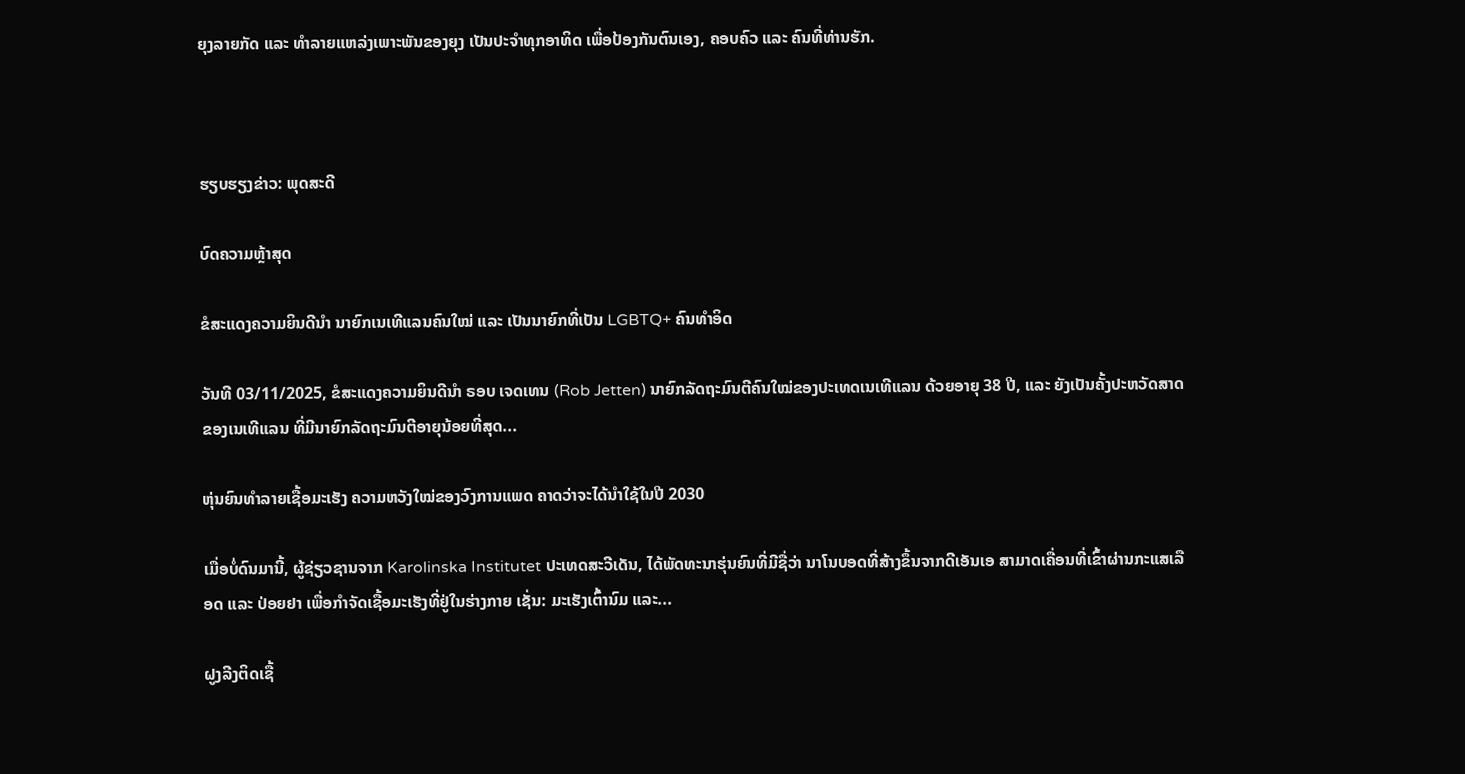ຍຸງລາຍກັດ ແລະ ທຳລາຍແຫລ່ງເພາະພັນຂອງຍຸງ ເປັນປະຈຳທຸກອາທິດ ເພື່ອປ້ອງກັນຕົນເອງ, ຄອບຄົວ ແລະ ຄົນທີ່ທ່ານຮັກ.



ຮຽບຮຽງຂ່າວ: ພຸດສະດີ

ບົດຄວາມຫຼ້າສຸດ

ຂໍສະແດງຄວາມຍິນດີນຳ ນາຍົກເນເທີແລນຄົນໃໝ່ ແລະ ເປັນນາຍົກທີ່ເປັນ LGBTQ+ ຄົນທຳອິດ

ວັນທີ 03/11/2025, ຂໍສະແດງຄວາມຍິນດີນຳ ຣອບ ເຈດເທນ (Rob Jetten) ນາຍົກລັດຖະມົນຕີຄົນໃໝ່ຂອງປະເທດເນເທີແລນ ດ້ວຍອາຍຸ 38 ປີ, ແລະ ຍັງເປັນຄັ້ງປະຫວັດສາດຂອງເນເທີແລນ ທີ່ມີນາຍົກລັດຖະມົນຕີອາຍຸນ້ອຍທີ່ສຸດ...

ຫຸ່ນຍົນທຳລາຍເຊື້ອມະເຮັງ ຄວາມຫວັງໃໝ່ຂອງວົງການແພດ ຄາດວ່າຈະໄດ້ນໍາໃຊ້ໃນປີ 2030

ເມື່ອບໍ່ດົນມານີ້, ຜູ້ຊ່ຽວຊານຈາກ Karolinska Institutet ປະເທດສະວີເດັນ, ໄດ້ພັດທະນາຮຸ່ນຍົນທີ່ມີຊື່ວ່າ ນາໂນບອດທີ່ສ້າງຂຶ້ນຈາກດີເອັນເອ ສາມາດເຄື່ອນທີ່ເຂົ້າຜ່ານກະແສເລືອດ ແລະ ປ່ອຍຢາ ເພື່ອກຳຈັດເຊື້ອມະເຮັງທີ່ຢູ່ໃນຮ່າງກາຍ ເຊັ່ນ: ມະເຮັງເຕົ້ານົມ ແລະ...

ຝູງລີງຕິດເຊື້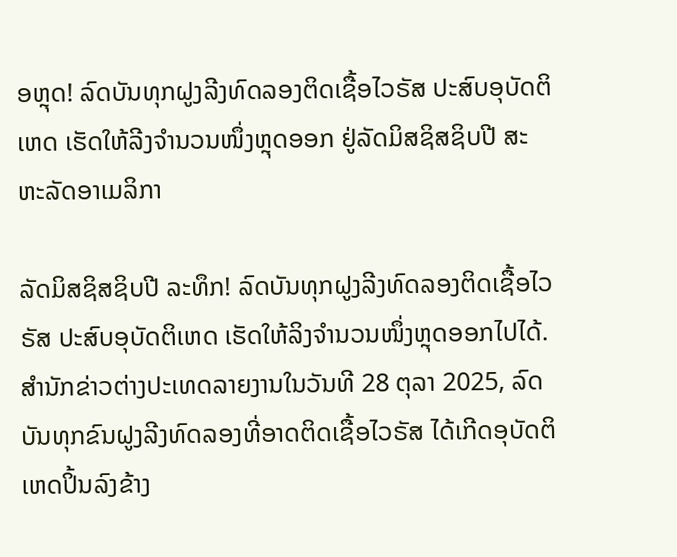ອຫຼຸດ! ລົດບັນທຸກຝູງລີງທົດລອງຕິດເຊື້ອໄວຣັສ ປະສົບອຸບັດຕິເຫດ ເຮັດໃຫ້ລີງຈຳນວນໜຶ່ງຫຼຸດອອກ ຢູ່ລັດມິສຊິສຊິບປີ ສະຫະລັດອາເມລິກາ

ລັດມິສຊິສຊິບປີ ລະທຶກ! ລົດບັນທຸກຝູງລີງທົດລອງຕິດເຊື້ອໄວຣັສ ປະສົບອຸບັດຕິເຫດ ເຮັດໃຫ້ລິງຈຳນວນໜຶ່ງຫຼຸດອອກໄປໄດ້. ສຳນັກຂ່າວຕ່າງປະເທດລາຍງານໃນວັນທີ 28 ຕຸລາ 2025, ລົດບັນທຸກຂົນຝູງລີງທົດລອງທີ່ອາດຕິດເຊື້ອໄວຣັສ ໄດ້ເກີດອຸບັດຕິເຫດປິ້ນລົງຂ້າງ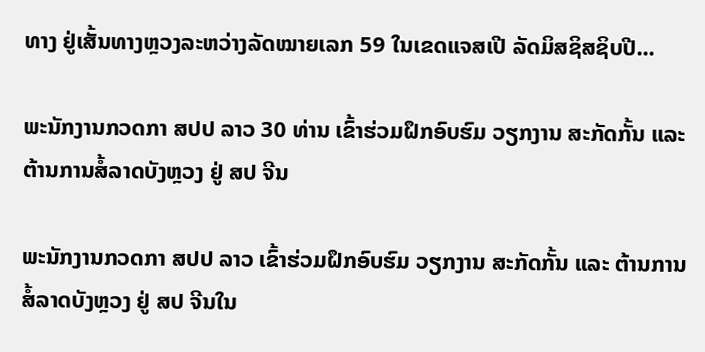ທາງ ຢູ່ເສັ້ນທາງຫຼວງລະຫວ່າງລັດໝາຍເລກ 59 ໃນເຂດແຈສເປີ ລັດມິສຊິສຊິບປີ...

ພະນັກງານກວດກາ ສປປ ລາວ 30 ທ່ານ ເຂົ້າຮ່ວມຝຶກອົບຮົມ ວຽກງານ ສະກັດກັ້ນ ແລະ ຕ້ານການສໍ້ລາດບັງຫຼວງ ຢູ່ ສປ ຈີນ

ພະນັກງານກວດກາ ສປປ ລາວ ເຂົ້າຮ່ວມຝຶກອົບຮົມ ວຽກງານ ສະກັດກັ້ນ ແລະ ຕ້ານການສໍ້ລາດບັງຫຼວງ ຢູ່ ສປ ຈີນໃນ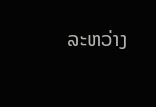ລະຫວ່າງ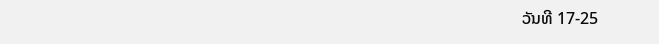ວັນທີ 17-25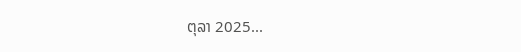ຕຸລາ 2025...